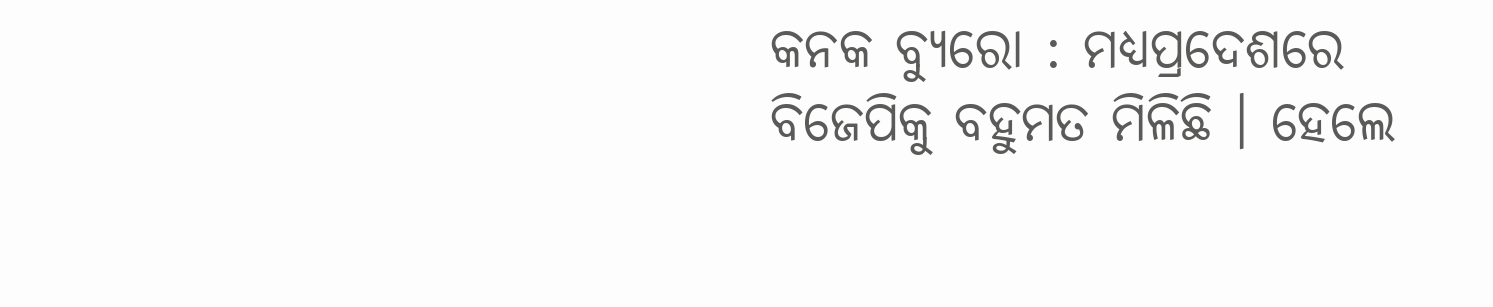କନକ ବ୍ୟୁରୋ : ମଧ୍ୟପ୍ରଦେଶରେ ବିଜେପିକୁ ବହୁମତ ମିଳିଛି । ହେଲେ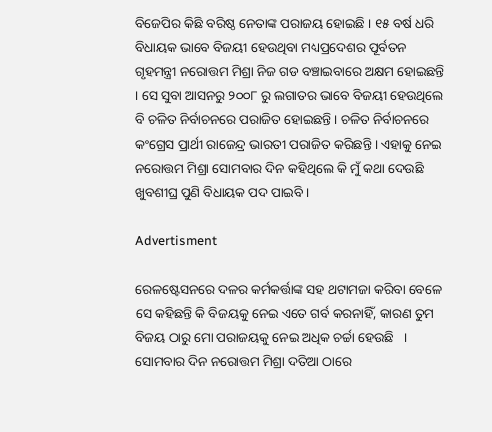ବିଜେପିର କିଛି ବରିଷ୍ଠ ନେତାଙ୍କ ପରାଜୟ ହୋଇଛି । ୧୫ ବର୍ଷ ଧରି ବିଧାୟକ ଭାବେ ବିଜୟୀ ହେଉଥିବା ମଧ୍ୟପ୍ରଦେଶର ପୂର୍ବତନ ଗୃହମନ୍ତ୍ରୀ ନରୋତ୍ତମ ମିଶ୍ରା ନିଜ ଗଡ ବଞ୍ଚାଇବାରେ ଅକ୍ଷମ ହୋଇଛନ୍ତି । ସେ ସୁବା ଆସନରୁ ୨୦୦୮ ରୁ ଲଗାତର ଭାବେ ବିଜୟୀ ହେଉଥିଲେ ବି ଚଳିତ ନିର୍ବାଚନରେ ପରାଜିତ ହୋଇଛନ୍ତି । ଚଳିତ ନିର୍ବାଚନରେ କଂଗ୍ରେସ ପ୍ରାର୍ଥୀ ରାଜେନ୍ଦ୍ର ଭାରତୀ ପରାଜିତ କରିଛନ୍ତି । ଏହାକୁ ନେଇ ନରୋତ୍ତମ ମିଶ୍ରା ସୋମବାର ଦିନ କହିଥିଲେ କି ମୁଁ କଥା ଦେଉଛି ଖୁବଶୀଘ୍ର ପୁଣି ବିଧାୟକ ପଦ ପାଇବି ।

Advertisment

ରେଳଷ୍ଟେସନରେ ଦଳର କର୍ମକର୍ତ୍ତାଙ୍କ ସହ ଥଟାମଜା କରିବା ବେଳେ ସେ କହିଛନ୍ତି କି ବିଜୟକୁ ନେଇ ଏତେ ଗର୍ବ କରନାହିଁ, କାରଣ ତୁମ ବିଜୟ ଠାରୁ ମୋ ପରାଜୟକୁ ନେଇ ଅଧିକ ଚର୍ଚ୍ଚା ହେଉଛି   । ସୋମବାର ଦିନ ନରୋତ୍ତମ ମିଶ୍ରା ଦତିଆ ଠାରେ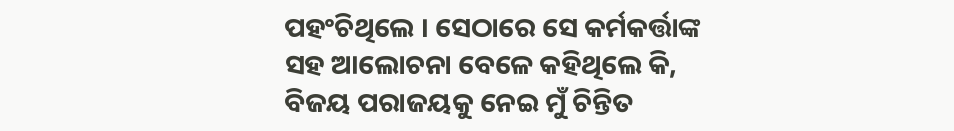ପହଂଚିଥିଲେ । ସେଠାରେ ସେ କର୍ମକର୍ତ୍ତାଙ୍କ ସହ ଆଲୋଚନା ବେଳେ କହିଥିଲେ କି, ବିଜୟ ପରାଜୟକୁ ନେଇ ମୁଁ ଚିନ୍ତିତ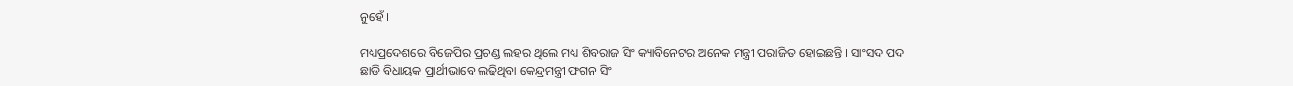ନୁହେଁ ।

ମଧ୍ୟପ୍ରଦେଶରେ ବିଜେପିର ପ୍ରଚଣ୍ଡ ଲହର ଥିଲେ ମଧ୍ୟ ଶିବରାଜ ସିଂ କ୍ୟାବିନେଟର ଅନେକ ମନ୍ତ୍ରୀ ପରାଜିତ ହୋଇଛନ୍ତି । ସାଂସଦ ପଦ ଛାଡି ବିଧାୟକ ପ୍ରାର୍ଥୀଭାବେ ଲଢିଥିବା କେନ୍ଦ୍ରମନ୍ତ୍ରୀ ଫଗନ ସିଂ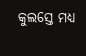କୁଲସ୍ତେ ମଧ୍ୟ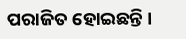ପରାଜିତ ହୋଇଛନ୍ତି ।